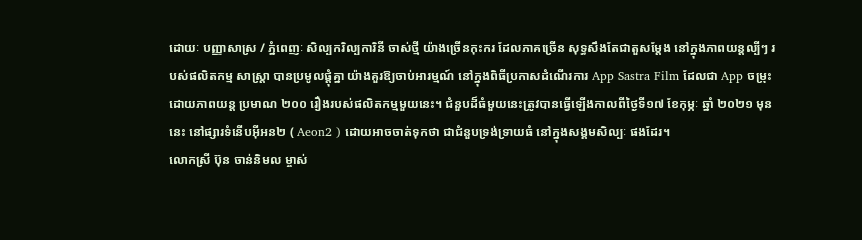ដោយៈ បញ្ញាសាស្រ / ភ្នំពេញៈ សិល្បករិល្បការិនី ចាស់ថ្មី យ៉ាងច្រើនកុះករ ដែលភាគច្រើន សុទ្ធសឹងតែជាតួសម្ដែង នៅក្នុងភាពយន្តល្បីៗ របស់ផលិតកម្ម សាស្ត្រា បានប្រមូលផ្ដុំគ្នា យ៉ាងគួរឱ្យចាប់អារម្មណ៍ នៅក្នុងពិធីប្រកាសដំណើរការ App Sastra Film ដែលជា App ចម្រុះ ដោយភាពយន្ត ប្រមាណ ២០០ រឿងរបស់ផលិតកម្មមួយនេះ។ ជំនួបដ៏ធំមួយនេះត្រូវបានធ្វើឡើងកាលពីថ្ងៃទី១៧ ខែកុម្ភៈ ឆ្នាំ ២០២១ មុននេះ នៅផ្សារទំនើបអ៊ីអន២ ( Aeon2 ) ដោយអាចចាត់ទុកថា ជាជំនួបទ្រង់ទ្រាយធំ នៅក្នុងសង្គមសិល្បៈ ផងដែរ។
លោកស្រី ប៊ុន ចាន់និមល ម្ចាស់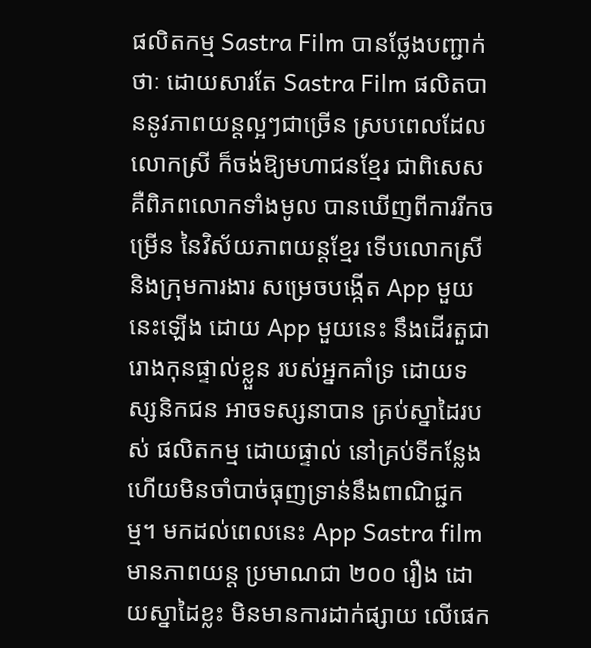ផលិតកម្ម Sastra Film បានថ្លែងបញ្ជាក់ថាៈ ដោយសារតែ Sastra Film ផលិតបាននូវភាពយន្តល្អៗជាច្រើន ស្របពេលដែល លោកស្រី ក៏ចង់ឱ្យមហាជនខ្មែរ ជាពិសេស គឺពិភពលោកទាំងមូល បានឃើញពីការរីកចម្រើន នៃវិស័យភាពយន្តខ្មែរ ទើបលោកស្រី និងក្រុមការងារ សម្រេចបង្កើត App មួយនេះឡើង ដោយ App មួយនេះ នឹងដើរតួជារោងកុនផ្ទាល់ខ្លួន របស់អ្នកគាំទ្រ ដោយទស្សនិកជន អាចទស្សនាបាន គ្រប់ស្នាដៃរបស់ ផលិតកម្ម ដោយផ្ទាល់ នៅគ្រប់ទីកន្លែង ហើយមិនចាំបាច់ធុញទ្រាន់នឹងពាណិជ្ជកម្ម។ មកដល់ពេលនេះ App Sastra film មានភាពយន្ត ប្រមាណជា ២០០ រឿង ដោយស្នាដៃខ្លះ មិនមានការដាក់ផ្សាយ លើផេក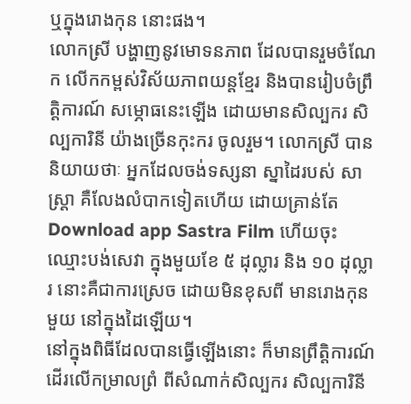ឬក្នុងរោងកុន នោះផង។
លោកស្រី បង្ហាញនូវមោទនភាព ដែលបានរួមចំណែក លើកកម្ពស់វិស័យភាពយន្តខ្មែរ និងបានរៀបចំព្រឹត្តិការណ៍ សម្ភោធនេះឡើង ដោយមានសិល្បករ សិល្បការិនី យ៉ាងច្រើនកុះករ ចូលរួម។ លោកស្រី បាននិយាយថាៈ អ្នកដែលចង់ទស្សនា ស្នាដៃរបស់ សាស្ត្រា គឺលែងលំបាកទៀតហើយ ដោយគ្រាន់តែ Download app Sastra Film ហើយចុះឈ្មោះបង់សេវា ក្នុងមួយខែ ៥ ដុល្លារ និង ១០ ដុល្លារ នោះគឺជាការស្រេច ដោយមិនខុសពី មានរោងកុនមួយ នៅក្នុងដៃឡើយ។
នៅក្នុងពិធីដែលបានធ្វើឡើងនោះ ក៏មានព្រឹត្តិការណ៍ ដើរលើកម្រាលព្រំ ពីសំណាក់សិល្បករ សិល្បការិនី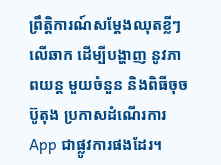ព្រឹត្តិការណ៍សម្ដែងឈុតខ្លីៗ លើឆាក ដើម្បីបង្ហាញ នូវភាពយន្ត មួយចំនួន និងពិធីចុចប៊ូតុង ប្រកាសដំណើរការ App ជាផ្លូវការផងដែរ។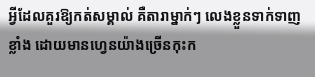អ្វីដែលគួរឱ្យកត់សម្គាល់ គឺតារាម្នាក់ៗ លេងខ្លួនទាក់ទាញខ្លាំង ដោយមានហ្វេនយ៉ាងច្រើនកុះក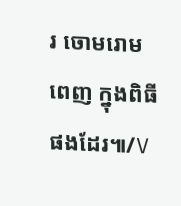រ ចោមរោមពេញ ក្នុងពិធីផងដែរ៕/V